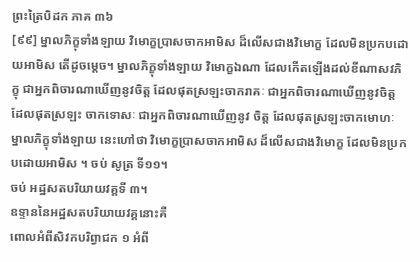ព្រះត្រៃបិដក ភាគ ៣៦
[៩៩] ម្នាលភិក្ខុទាំងឡាយ វិមោក្ខប្រាសចាកអាមិស ដ៏លើសជាងវិមោក្ខ ដែលមិនប្រកបដោយអាមិស តើដូចម្តេច។ ម្នាលភិក្ខុទាំងឡាយ វិមោក្ខឯណា ដែលកើតឡើងដល់ខីណាសវភិក្ខុ ជាអ្នកពិចារណាឃើញនូវចិត្ត ដែលផុតស្រឡះចាករាគៈ ជាអ្នកពិចារណាឃើញនូវចិត្ត ដែលផុតស្រឡះ ចាកទោសៈ ជាអ្នកពិចារណាឃើញនូវ ចិត្ត ដែលផុតស្រឡះចាកមោហៈ ម្នាលភិក្ខុទាំងឡាយ នេះហៅថា វិមោក្ខប្រាសចាកអាមិស ដ៏លើសជាងវិមោក្ខ ដែលមិនប្រកបដោយអាមិស ។ ចប់ សូត្រ ទី១១។
ចប់ អដ្ឋសតបរិយាយវគ្គទី ៣។
ឧទ្ទាននៃអដ្ឋសតបរិយាយវគ្គនោះគឺ
ពោលអំពីសិវកបរិព្វាជក ១ អំពី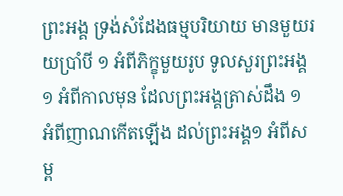ព្រះអង្គ ទ្រង់សំដែងធម្មបរិយាយ មានមួយរយប្រាំបី ១ អំពីភិក្ខុមួយរូប ទូលសួរព្រះអង្គ ១ អំពីកាលមុន ដែលព្រះអង្គត្រាស់ដឹង ១ អំពីញាណកើតឡើង ដល់ព្រះអង្គ១ អំពីសម្ព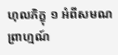ហុលភិក្ខុ ១ អំពីសមណព្រាហ្មណ៍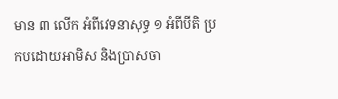មាន ៣ លើក អំពីវេទនាសុទ្ធ ១ អំពីបីតិ ប្រកបដោយអាមិស និងប្រាសចា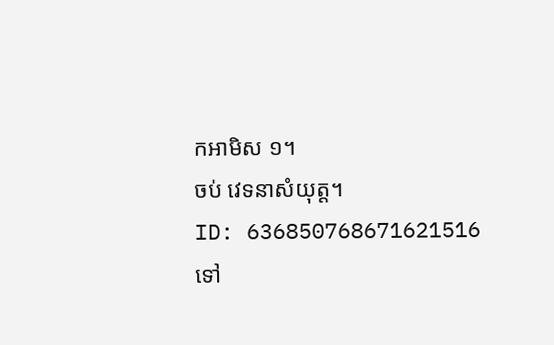កអាមិស ១។
ចប់ វេទនាសំយុត្ត។
ID: 636850768671621516
ទៅ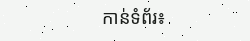កាន់ទំព័រ៖